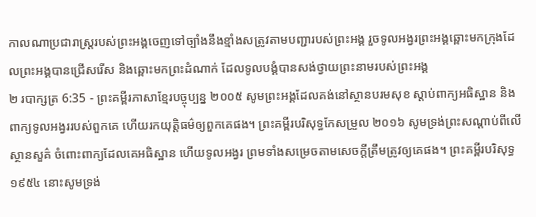កាលណាប្រជារាស្ត្ររបស់ព្រះអង្គចេញទៅច្បាំងនឹងខ្មាំងសត្រូវតាមបញ្ជារបស់ព្រះអង្គ រួចទូលអង្វរព្រះអង្គឆ្ពោះមកក្រុងដែលព្រះអង្គបានជ្រើសរើស និងឆ្ពោះមកព្រះដំណាក់ ដែលទូលបង្គំបានសង់ថ្វាយព្រះនាមរបស់ព្រះអង្គ
២ របាក្សត្រ 6:35 - ព្រះគម្ពីរភាសាខ្មែរបច្ចុប្បន្ន ២០០៥ សូមព្រះអង្គដែលគង់នៅស្ថានបរមសុខ ស្ដាប់ពាក្យអធិស្ឋាន និងពាក្យទូលអង្វររបស់ពួកគេ ហើយរកយុត្តិធម៌ឲ្យពួកគេផង។ ព្រះគម្ពីរបរិសុទ្ធកែសម្រួល ២០១៦ សូមទ្រង់ព្រះសណ្ដាប់ពីលើស្ថានសួគ៌ ចំពោះពាក្យដែលគេអធិស្ឋាន ហើយទូលអង្វរ ព្រមទាំងសម្រេចតាមសេចក្ដីត្រឹមត្រូវឲ្យគេផង។ ព្រះគម្ពីរបរិសុទ្ធ ១៩៥៤ នោះសូមទ្រង់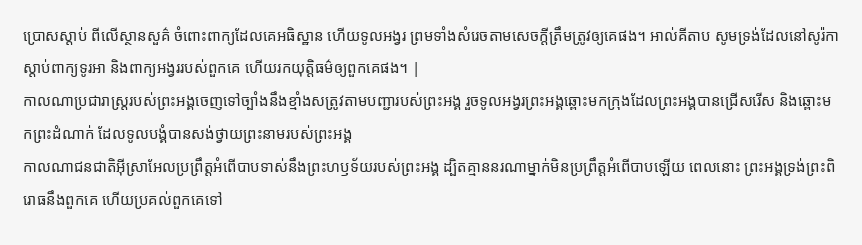ប្រោសស្តាប់ ពីលើស្ថានសួគ៌ ចំពោះពាក្យដែលគេអធិស្ឋាន ហើយទូលអង្វរ ព្រមទាំងសំរេចតាមសេចក្ដីត្រឹមត្រូវឲ្យគេផង។ អាល់គីតាប សូមទ្រង់ដែលនៅសូរ៉កា ស្តាប់ពាក្យទូរអា និងពាក្យអង្វររបស់ពួកគេ ហើយរកយុត្តិធម៌ឲ្យពួកគេផង។ |
កាលណាប្រជារាស្ត្ររបស់ព្រះអង្គចេញទៅច្បាំងនឹងខ្មាំងសត្រូវតាមបញ្ជារបស់ព្រះអង្គ រួចទូលអង្វរព្រះអង្គឆ្ពោះមកក្រុងដែលព្រះអង្គបានជ្រើសរើស និងឆ្ពោះមកព្រះដំណាក់ ដែលទូលបង្គំបានសង់ថ្វាយព្រះនាមរបស់ព្រះអង្គ
កាលណាជនជាតិអ៊ីស្រាអែលប្រព្រឹត្តអំពើបាបទាស់នឹងព្រះហឫទ័យរបស់ព្រះអង្គ ដ្បិតគ្មាននរណាម្នាក់មិនប្រព្រឹត្តអំពើបាបឡើយ ពេលនោះ ព្រះអង្គទ្រង់ព្រះពិរោធនឹងពួកគេ ហើយប្រគល់ពួកគេទៅ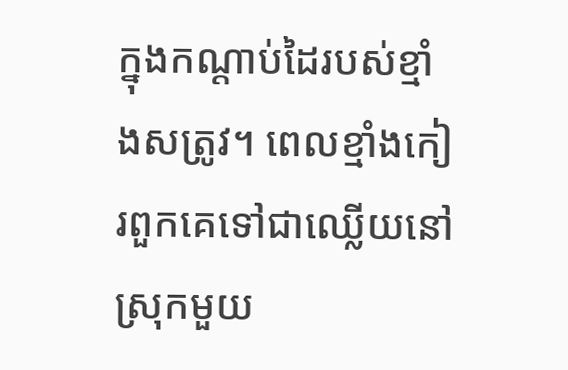ក្នុងកណ្ដាប់ដៃរបស់ខ្មាំងសត្រូវ។ ពេលខ្មាំងកៀរពួកគេទៅជាឈ្លើយនៅស្រុកមួយ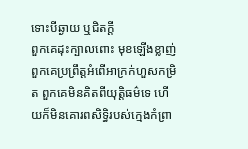ទោះបីឆ្ងាយ ឬជិតក្ដី
ពួកគេដុះក្បាលពោះ មុខឡើងខ្លាញ់ ពួកគេប្រព្រឹត្តអំពើអាក្រក់ហួសកម្រិត ពួកគេមិនគិតពីយុត្តិធម៌ទេ ហើយក៏មិនគោរពសិទ្ធិរបស់ក្មេងកំព្រា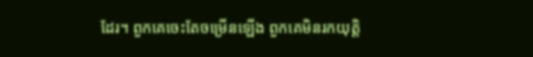ដែរ។ ពួកគេចេះតែចម្រើនឡើង ពួកគេមិនរកយុត្តិ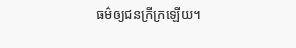ធម៌ឲ្យជនក្រីក្រឡើយ។